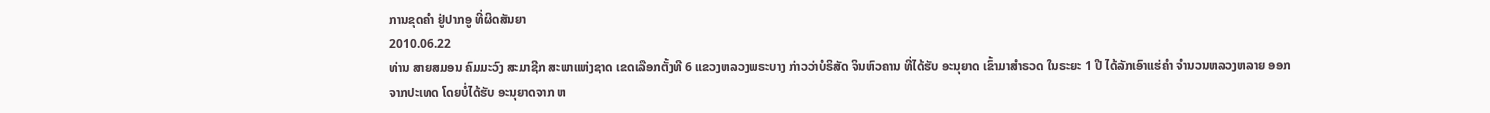ການຂຸດຄໍາ ຢູ່ປາກອູ ທີ່ຜິດສັນຍາ
2010.06.22
ທ່ານ ສາຍສມອນ ຄົມມະວົງ ສະມາຊີກ ສະພາແຫ່ງຊາດ ເຂດເລືອກຕັ້ງທີ 6 ແຂວງຫລວງພຣະບາງ ກ່າວວ່າບໍຣິສັດ ຈິນຫົວຄານ ທີ່ໄດ້ຮັບ ອະນຸຍາດ ເຂົ້າມາສຳຣວດ ໃນຣະຍະ 1 ປີ ໄດ້ລັກເອົາແຮ່ຄຳ ຈຳນວນຫລວງຫລາຍ ອອກຈາກປະເທດ ໂດຍບໍ່ໄດ້ຮັບ ອະນຸຍາດຈາກ ຫ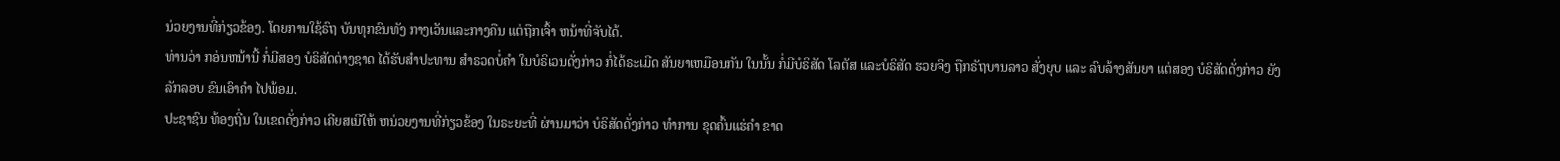ນ່ວຍງານທີ່ກ່ຽວຂ້ອງ. ໂດຍການໃຊ້ຣົຖ ບັນທຸກຂົນທັງ ກາງເວັນແລະກາງຄືນ ແຕ່ຖືກເຈົ້າ ຫນ້າທີ່ຈັບໄດ້.
ທ່ານວ່າ ກອ່ນຫນ້ານີ້ ກໍ່ມີສອງ ບໍຣິສັດຕ່າງຊາດ ໄດ້ຮັບສຳປະທານ ສຳຣວດບໍ່ຄຳ ໃນບໍຣິເວນດັ່ງກ່າວ ກໍ່ໄດ້ຣະເມີດ ສັນຍາເຫມືອນກັນ ໃນນັ້ນ ກໍ່ມີບໍຣິສັດ ໂລຕັສ ແລະບໍຣິສັດ ຮວຍຈິງ ຖືກຣັຖບານລາວ ສັ່ງຍຸບ ແລະ ລົບລ້າງສັນຍາ ແຕ່ສອງ ບໍຣິສັດດັ່ງກ່າວ ຍັງລັກລອບ ຂົນເອົາຄຳ ໄປພ້ອມ.
ປະຊາຊົນ ທ້ອງຖີ່ນ ໃນເຂດດັ່ງກ່າວ ເຄີຍສເນີໃຫ້ ຫນ່ວຍງານທີ່ກ່ຽວຂ້ອງ ໃນຣະຍະທີ່ ຜ່ານມາວ່າ ບໍຣິສັດດັ່ງກ່າວ ທຳການ ຂຸດຄົ້ນແຮ່ຄຳ ຂາດ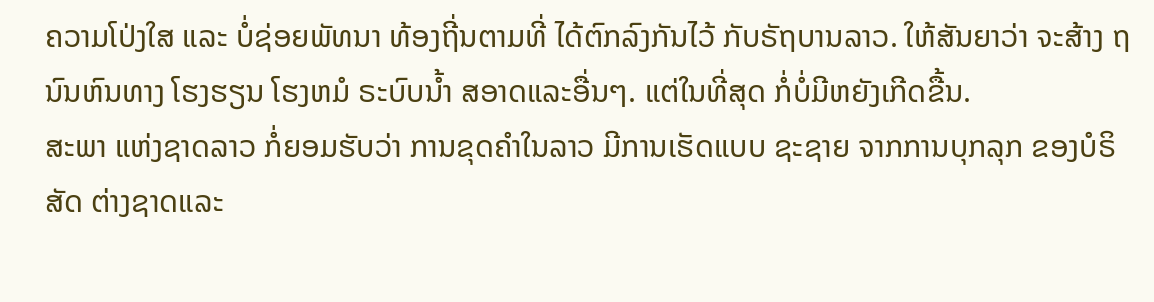ຄວາມໂປ່ງໃສ ແລະ ບໍ່ຊ່ອຍພັທນາ ທ້ອງຖີ່ນຕາມທີ່ ໄດ້ຕົກລົງກັນໄວ້ ກັບຣັຖບານລາວ. ໃຫ້ສັນຍາວ່າ ຈະສ້າງ ຖນົນຫົນທາງ ໂຮງຮຽນ ໂຮງຫມໍ ຣະບົບນ້ຳ ສອາດແລະອື່ນໆ. ແຕ່ໃນທີ່ສຸດ ກໍ່ບໍ່ມີຫຍັງເກີດຂື້ນ.
ສະພາ ແຫ່ງຊາດລາວ ກໍ່ຍອມຮັບວ່າ ການຂຸດຄຳໃນລາວ ມີການເຮັດແບບ ຊະຊາຍ ຈາກການບຸກລຸກ ຂອງບໍຣິສັດ ຕ່າງຊາດແລະ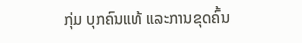ກຸ່ມ ບຸກຄົນແທ້ ແລະການຂຸດຄົ້ນ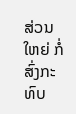ສ່ວນໃຫຍ່ ກໍ່ສົ່ງກະທົບ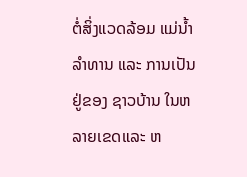ຕໍ່ສິ່ງແວດລ້ອມ ແມ່ນ້ຳລຳທານ ແລະ ການເປັນຢູ່ຂອງ ຊາວບ້ານ ໃນຫລາຍເຂດແລະ ຫ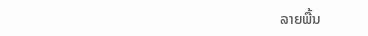ລາຍພື້ນ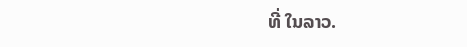ທີ່ ໃນລາວ.